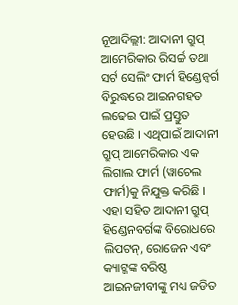ନୂଆଦିଲ୍ଲୀ: ଆଦାନୀ ଗ୍ରୁପ୍ ଆମେରିକାର ରିସର୍ଚ୍ଚ ତଥା ସର୍ଟ ସେଲିଂ ଫାର୍ମ ହିଣ୍ଡେନ୍ବର୍ଗ ବିରୁଦ୍ଧରେ ଆଇନଗହତ ଲଢେଇ ପାଇଁ ପ୍ରସ୍ତୁତ ହେଉଛି । ଏଥିପାଇଁ ଆଦାନୀ ଗ୍ରୁପ୍ ଆମେରିକାର ଏକ ଲିଗାଲ ଫାର୍ମ (ୱାଚେଲ ଫାର୍ମ)କୁ ନିଯୁକ୍ତ କରିଛି । ଏହା ସହିତ ଆଦାନୀ ଗ୍ରୁପ୍ ହିଣ୍ଡେନବର୍ଗଙ୍କ ବିରୋଧରେ ଲିପଟନ୍, ରୋଜେନ ଏବଂ କ୍ୟାଟ୍ଜଙ୍କ ବରିଷ୍ଠ ଆଇନଜୀବୀଙ୍କୁ ମଧ୍ୟ ଜଡିତ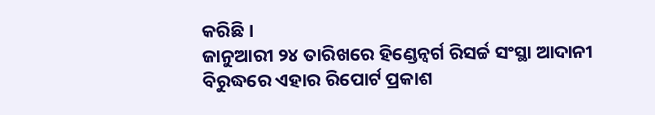କରିଛି ।
ଜାନୁଆରୀ ୨୪ ତାରିଖରେ ହିଣ୍ଡେନ୍ବର୍ଗ ରିସର୍ଚ୍ଚ ସଂସ୍ଥା ଆଦାନୀ ବିରୁଦ୍ଧରେ ଏହାର ରିପୋର୍ଟ ପ୍ରକାଶ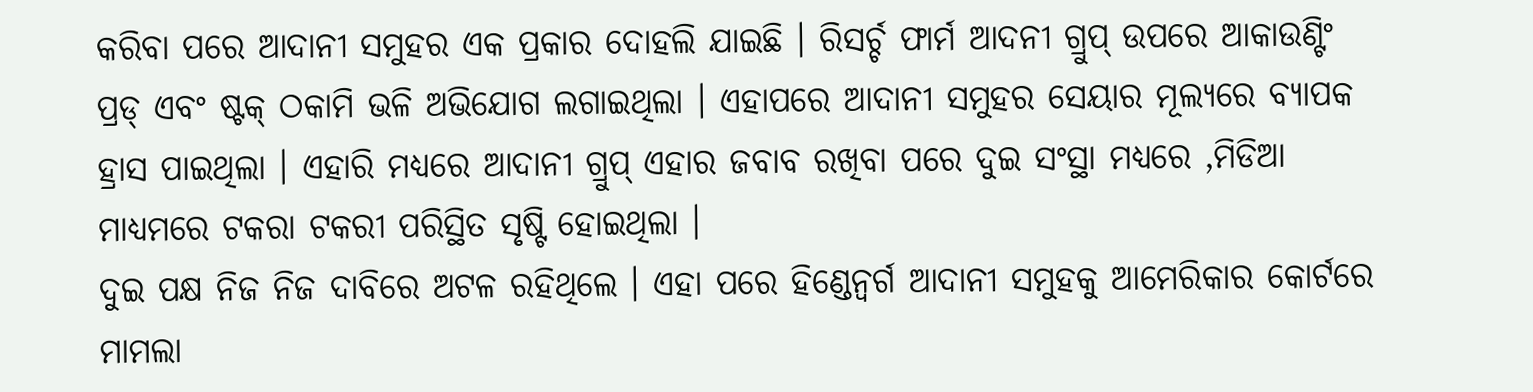କରିବା ପରେ ଆଦାନୀ ସମୁହର ଏକ ପ୍ରକାର ଦୋହଲି ଯାଇଛି । ରିସର୍ଚ୍ଚ ଫାର୍ମ ଆଦନୀ ଗ୍ରୁପ୍ ଉପରେ ଆକାଉଣ୍ଟିଂ ପ୍ରଡ୍ ଏବଂ ଷ୍ଟକ୍ ଠକାମି ଭଳି ଅଭିଯୋଗ ଲଗାଇଥିଲା । ଏହାପରେ ଆଦାନୀ ସମୁହର ସେୟାର ମୂଲ୍ୟରେ ବ୍ୟାପକ ହ୍ରାସ ପାଇଥିଲା । ଏହାରି ମଧ୍ୟରେ ଆଦାନୀ ଗ୍ରୁପ୍ ଏହାର ଜବାବ ରଖିବା ପରେ ଦୁଇ ସଂସ୍ଥା ମଧ୍ୟରେ ,ମିଡିଆ ମାଧ୍ୟମରେ ଟକରା ଟକରୀ ପରିସ୍ଥିତ ସୃଷ୍ଟି ହୋଇଥିଲା ।
ଦୁଇ ପକ୍ଷ ନିଜ ନିଜ ଦାବିରେ ଅଟଳ ରହିଥିଲେ । ଏହା ପରେ ହିଣ୍ଡେନ୍ବର୍ଗ ଆଦାନୀ ସମୁହକୁ ଆମେରିକାର କୋର୍ଟରେ ମାମଲା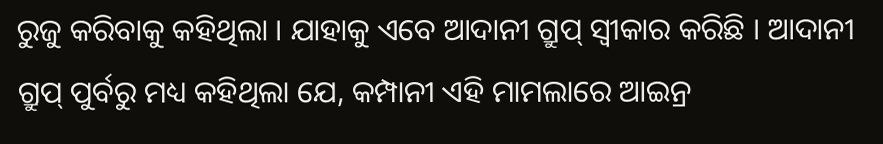ରୁଜୁ କରିବାକୁ କହିଥିଲା । ଯାହାକୁ ଏବେ ଆଦାନୀ ଗ୍ରୁପ୍ ସ୍ୱୀକାର କରିଛି । ଆଦାନୀ ଗ୍ରୁପ୍ ପୁର୍ବରୁ ମଧ୍ୟ କହିଥିଲା ଯେ, କମ୍ପାନୀ ଏହି ମାମଲାରେ ଆଇନ୍ର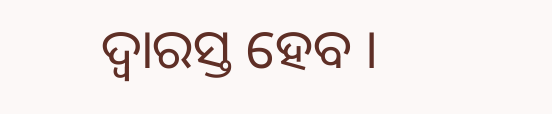ଦ୍ୱାରସ୍ତ ହେବ ।